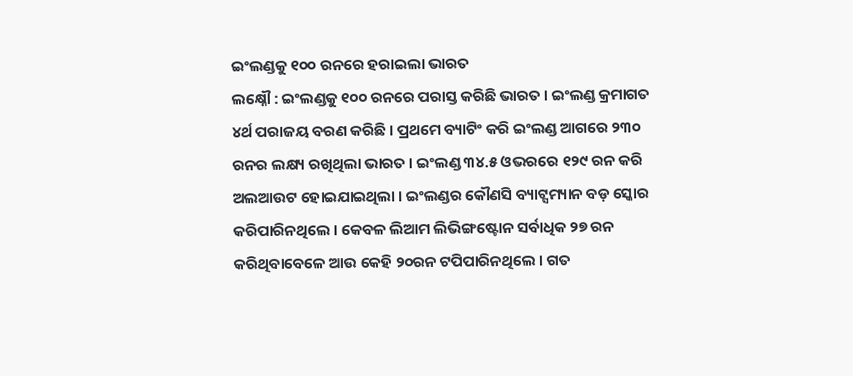ଇଂଲଣ୍ଡକୁ ୧୦୦ ରନରେ ହରାଇଲା ଭାରତ
ଲକ୍ଷ୍ନୌ : ଇଂଲଣ୍ଡକୁ ୧୦୦ ରନରେ ପରାସ୍ତ କରିଛି ଭାରତ । ଇଂଲଣ୍ଡ କ୍ରମାଗତ ୪ର୍ଥ ପରାଜୟ ବରଣ କରିଛି । ପ୍ରଥମେ ବ୍ୟାଟିଂ କରି ଇଂଲଣ୍ଡ ଆଗରେ ୨୩୦ ରନର ଲକ୍ଷ୍ୟ ରଖିଥିଲା ଭାରତ । ଇଂଲଣ୍ଡ ୩୪.୫ ଓଭରରେ ୧୨୯ ରନ କରି ଅଲଆଉଟ ହୋଇଯାଇଥିଲା । ଇଂଲଣ୍ଡର କୌଣସି ବ୍ୟାଟ୍ସମ୍ୟାନ ବଡ଼ ସ୍କୋର କରିପାରିନଥିଲେ । କେବଳ ଲିଆମ ଲିଭିଙ୍ଗଷ୍ଟୋନ ସର୍ବାଧିକ ୨୭ ରନ କରିଥିବାବେଳେ ଆଉ କେହି ୨୦ରନ ଟପିପାରିନଥିଲେ । ଗତ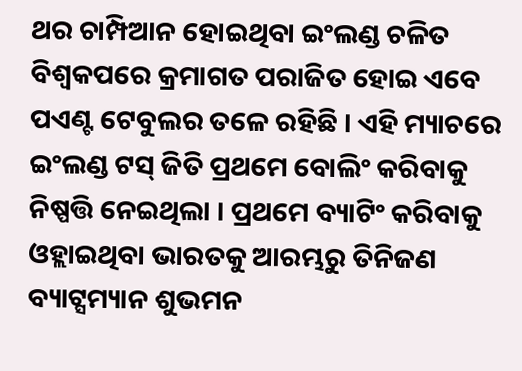ଥର ଚାମ୍ପିଆନ ହୋଇଥିବା ଇଂଲଣ୍ଡ ଚଳିତ ବିଶ୍ବକପରେ କ୍ରମାଗତ ପରାଜିତ ହୋଇ ଏବେ ପଏଣ୍ଟ ଟେବୁଲର ତଳେ ରହିଛି । ଏହି ମ୍ୟାଚରେ ଇଂଲଣ୍ଡ ଟସ୍ ଜିତି ପ୍ରଥମେ ବୋଲିଂ କରିବାକୁ ନିଷ୍ପତ୍ତି ନେଇଥିଲା । ପ୍ରଥମେ ବ୍ୟାଟିଂ କରିବାକୁ ଓହ୍ଲାଇଥିବା ଭାରତକୁ ଆରମ୍ଭରୁ ତିନିଜଣ ବ୍ୟାଟ୍ସମ୍ୟାନ ଶୁଭମନ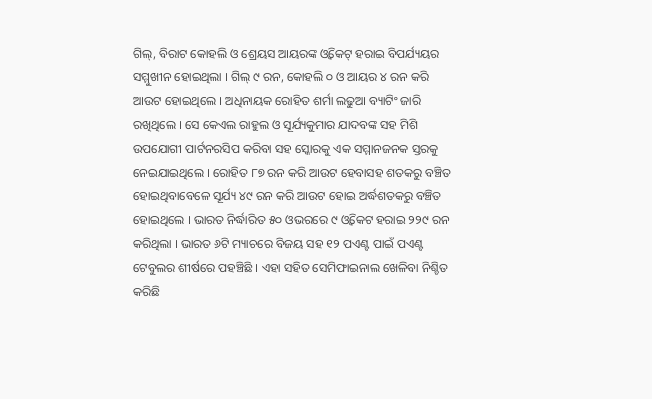ଗିଲ୍, ବିରାଟ କୋହଲି ଓ ଶ୍ରେୟସ ଆୟରଙ୍କ ଓ୍ବିକେଟ୍ ହରାଇ ବିପର୍ଯ୍ୟୟର ସମ୍ମୁଖୀନ ହୋଇଥିଲା । ଗିଲ୍ ୯ ରନ, କୋହଲି ୦ ଓ ଆୟର ୪ ରନ କରି ଆଉଟ ହୋଇଥିଲେ । ଅଧିନାୟକ ରୋହିତ ଶର୍ମା ଲଢୁଆ ବ୍ୟାଟିଂ ଜାରି ରଖିଥିଲେ । ସେ କେଏଲ ରାହୁଲ ଓ ସୂର୍ଯ୍ୟକୁମାର ଯାଦବଙ୍କ ସହ ମିଶି ଉପଯୋଗୀ ପାର୍ଟନରସିପ କରିବା ସହ ସ୍କୋରକୁ ଏକ ସମ୍ମାନଜନକ ସ୍ତରକୁ ନେଇଯାଇଥିଲେ । ରୋହିତ ୮୭ ରନ କରି ଆଉଟ ହେବାସହ ଶତକରୁ ବଞ୍ଚିତ ହୋଇଥିବାବେଳେ ସୂର୍ଯ୍ୟ ୪୯ ରନ କରି ଆଉଟ ହୋଇ ଅର୍ଦ୍ଧଶତକରୁ ବଞ୍ଚିତ ହୋଇଥିଲେ । ଭାରତ ନିର୍ଦ୍ଧାରିତ ୫୦ ଓଭରରେ ୯ ଓ୍ବିକେଟ ହରାଇ ୨୨୯ ରନ କରିଥିଲା । ଭାରତ ୬ଟି ମ୍ୟାଚରେ ବିଜୟ ସହ ୧୨ ପଏଣ୍ଟ ପାଇଁ ପଏଣ୍ଟ ଟେବୁଲର ଶୀର୍ଷରେ ପହଞ୍ଚିଛି । ଏହା ସହିତ ସେମିଫାଇନାଲ ଖେଳିବା ନିଶ୍ଚିତ କରିଛି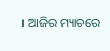। ଆଜିର ମ୍ୟାଚରେ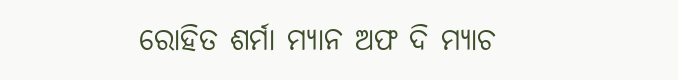ରୋହିତ ଶର୍ମା ମ୍ୟାନ ଅଫ ଦି ମ୍ୟାଚ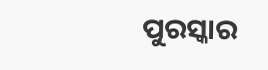ପୁରସ୍କାର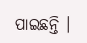ପାଇଛନ୍ତି ।